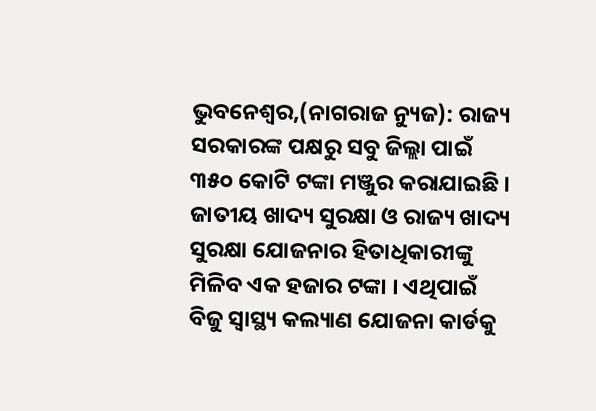ଭୁବନେଶ୍ୱର,(ନାଗରାଜ ନ୍ୟୁଜ): ରାଜ୍ୟ ସରକାରଙ୍କ ପକ୍ଷରୁ ସବୁ ଜିଲ୍ଲା ପାଇଁ ୩୫୦ କୋଟି ଟଙ୍କା ମଞ୍ଜୁର କରାଯାଇଛି । ଜାତୀୟ ଖାଦ୍ୟ ସୁରକ୍ଷା ଓ ରାଜ୍ୟ ଖାଦ୍ୟ ସୁରକ୍ଷା ଯୋଜନାର ହିତାଧିକାରୀଙ୍କୁ ମିଳିବ ଏକ ହଜାର ଟଙ୍କା । ଏଥିପାଇଁ ବିଜୁ ସ୍ୱାସ୍ଥ୍ୟ କଲ୍ୟାଣ ଯୋଜନା କାର୍ଡକୁ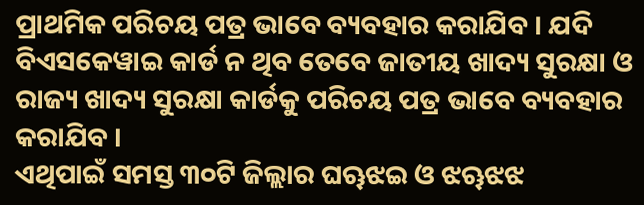ପ୍ରାଥମିକ ପରିଚୟ ପତ୍ର ଭାବେ ବ୍ୟବହାର କରାଯିବ । ଯଦି ବିଏସକେୱାଇ କାର୍ଡ ନ ଥିବ ତେବେ ଜାତୀୟ ଖାଦ୍ୟ ସୁରକ୍ଷା ଓ ରାଜ୍ୟ ଖାଦ୍ୟ ସୁରକ୍ଷା କାର୍ଡକୁ ପରିଚୟ ପତ୍ର ଭାବେ ବ୍ୟବହାର କରାଯିବ ।
ଏଥିପାଇଁ ସମସ୍ତ ୩୦ଟି ଜିଲ୍ଲାର ଘୠଝଇ ଓ ଝୠଝଝ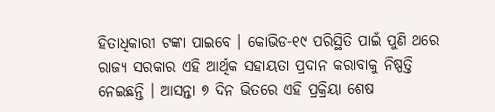ହିତାଧିକାରୀ ଟଙ୍କା ପାଇବେ । କୋଭିଡ-୧୯ ପରିସ୍ଥିତି ପାଇଁ ପୁଣି ଥରେ ରାଜ୍ୟ ସରକାର ଏହି ଆର୍ଥିକ ସହାୟତା ପ୍ରଦାନ କରାବାକୁ ନିଷ୍ପତ୍ତି ନେଇଛନ୍ତି । ଆସନ୍ତା ୭ ଦିନ ଭିତରେ ଏହି ପ୍ରକ୍ରିୟା ଶେଷ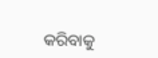କରିବାକୁ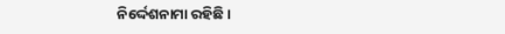ନିର୍ଦ୍ଦେଶନାମା ରହିଛି ।